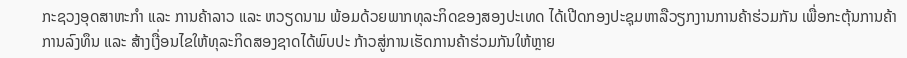ກະຊວງອຸດສາຫະກຳ ແລະ ການຄ້າລາວ ແລະ ຫວຽດນາມ ພ້ອມດ້ວຍພາກທຸລະກິດຂອງສອງປະເທດ ໄດ້ເປີດກອງປະຊຸມຫາລືວຽກງານການຄ້າຮ່ວມກັນ ເພື່ອກະຕຸ້ນການຄ້າການລົງທຶນ ແລະ ສ້າງເງື່ອນໄຂໃຫ້ທຸລະກິດສອງຊາດໄດ້ພົບປະ ກ້າວສູ່ການເຮັດການຄ້າຮ່ວມກັນໃຫ້ຫຼາຍ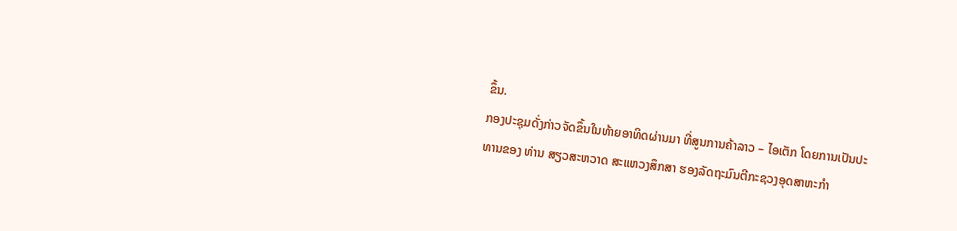ຂຶ້ນ.
ກອງປະຊຸມດັ່ງກ່າວຈັດຂຶ້ນໃນທ້າຍອາທິດຜ່ານມາ ທີ່ສູນການຄ້າລາວ – ໄອເຕັກ ໂດຍການເປັນປະທານຂອງ ທ່ານ ສຽວສະຫວາດ ສະແຫວງສຶກສາ ຮອງລັດຖະມົນຕີກະຊວງອຸດສາຫະກຳ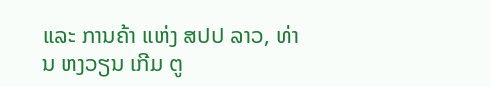ແລະ ການຄ້າ ແຫ່ງ ສປປ ລາວ, ທ່ານ ຫງວຽນ ເກີມ ຕູ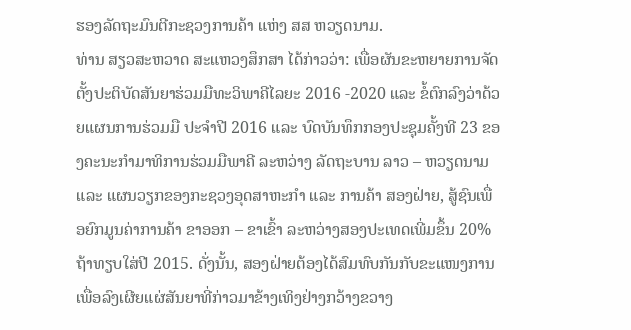ຮອງລັດຖະມົນຕີກະຊວງການຄ້າ ແຫ່ງ ສສ ຫວຽດນາມ.
ທ່ານ ສຽວສະຫວາດ ສະແຫວງສຶກສາ ໄດ້ກ່າວວ່າ: ເພື່ອຜັນຂະຫຍາຍການຈັດຕັ້ງປະຕິບັດສັນຍາຮ່ວມມືທະວິພາຄີໄລຍະ 2016 -2020 ແລະ ຂໍ້ຕົກລົງວ່າດ້ວຍແຜນການຮ່ວມມື ປະຈຳປີ 2016 ແລະ ບົດບັນທຶກກອງປະຊຸມຄັ້ງທີ 23 ຂອງຄະນະກຳມາທິການຮ່ວມມືພາຄີ ລະຫວ່າງ ລັດຖະບານ ລາວ – ຫວຽດນາມ ແລະ ແຜນວຽກຂອງກະຊວງອຸດສາຫະກຳ ແລະ ການຄ້າ ສອງຝ່າຍ, ສູ້ຊົນເພື່ອຍົກມູນຄ່າການຄ້າ ຂາອອກ – ຂາເຂົ້າ ລະຫວ່າງສອງປະເທດເພີ່ມຂຶ້ນ 20% ຖ້າທຽບໃສ່ປີ 2015. ດັ່ງນັ້ນ, ສອງຝ່າຍຕ້ອງໄດ້ສົມທົບກັນກັບຂະແໜງການ ເພື່ອລົງເຜີຍແຜ່ສັນຍາທີ່ກ່າວມາຂ້າງເທິງຢ່າງກວ້າງຂວາງ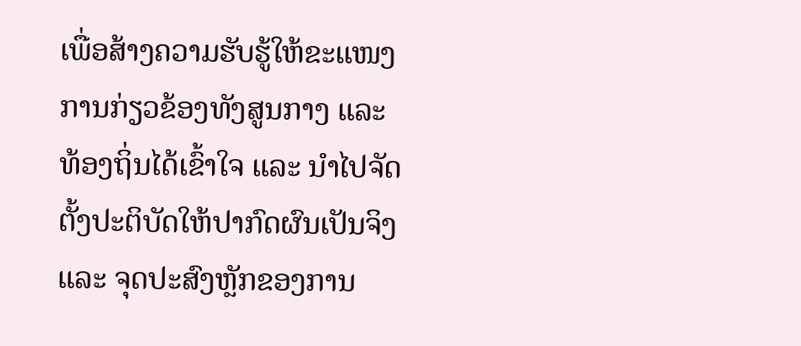ເພື່ອສ້າງຄວາມຮັບຮູ້ໃຫ້ຂະແໜງການກ່ຽວຂ້ອງທັງສູນກາງ ແລະ ທ້ອງຖິ່ນໄດ້ເຂົ້າໃຈ ແລະ ນຳໄປຈັດຕັ້ງປະຕິບັດໃຫ້ປາກົດຜົນເປັນຈິງ ແລະ ຈຸດປະສົງຫຼັກຂອງການ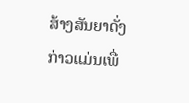ສ້າງສັນຍາດັ່ງກ່າວແມ່ນເພື່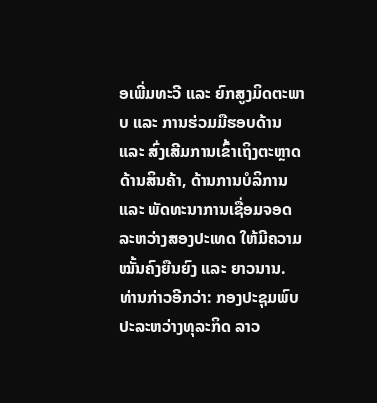ອເພີ່ມທະວີ ແລະ ຍົກສູງມິດຕະພາບ ແລະ ການຮ່ວມມືຮອບດ້ານ ແລະ ສົ່ງເສີມການເຂົ້າເຖິງຕະຫຼາດດ້ານສິນຄ້າ, ດ້ານການບໍລິການ ແລະ ພັດທະນາການເຊື່ອມຈອດລະຫວ່າງສອງປະເທດ ໃຫ້ມີຄວາມໝັ້ນຄົງຍືນຍົງ ແລະ ຍາວນານ.
ທ່ານກ່າວອີກວ່າ: ກອງປະຊຸມພົບປະລະຫວ່າງທຸລະກິດ ລາວ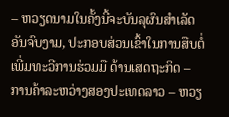– ຫວຽດນາມໃນຄັ້ງນີ້ຈະບັນລຸຜົນສຳເລັດອັນຈົບງາມ, ປະກອບສ່ວນເຂົ້າໃນການສືບຕໍ່ເພີ່ມທະວີການຮ່ວມມື ດ້ານເສດຖະກິດ – ການຄ້າລະຫວ່າງສອງປະເທດລາວ – ຫວຽ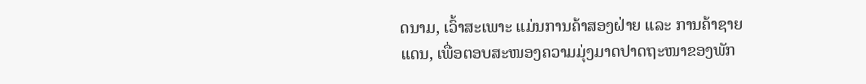ດນາມ, ເວົ້າສະເພາະ ແມ່ນການຄ້າສອງຝ່າຍ ແລະ ການຄ້າຊາຍແດນ, ເພື່ອຕອບສະໜອງຄວາມມຸ່ງມາດປາດຖະໜາຂອງພັກ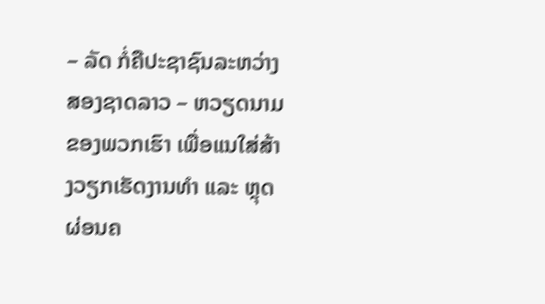– ລັດ ກໍ່ຄືປະຊາຊົນລະຫວ່າງສອງຊາດລາວ – ຫວຽດນາມຂອງພວກເຮົາ ເພື່ອແນໃສ່ສ້າງວຽກເຮັດງານທຳ ແລະ ຫຼຸດຜ່ອນຄ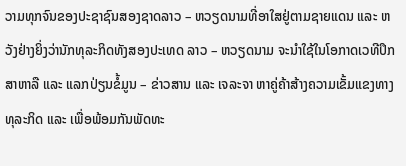ວາມທຸກຈົນຂອງປະຊາຊົນສອງຊາດລາວ – ຫວຽດນາມທີ່ອາໃສຢູ່ຕາມຊາຍແດນ ແລະ ຫວັງຢ່າງຍິ່ງວ່ານັກທຸລະກິດທັງສອງປະເທດ ລາວ – ຫວຽດນາມ ຈະນຳໃຊ້ໃນໂອກາດເວທີປຶກສາຫາລື ແລະ ແລກປ່ຽນຂໍ້ມູນ – ຂ່າວສານ ແລະ ເຈລະຈາ ຫາຄູ່ຄ້າສ້າງຄວາມເຂັ້ມແຂງທາງທຸລະກິດ ແລະ ເພື່ອພ້ອມກັນພັດທະ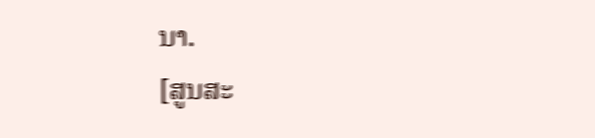ນາ.
[ສູນສະ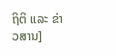ຖິຕິ ແລະ ຂ່າວສານ]